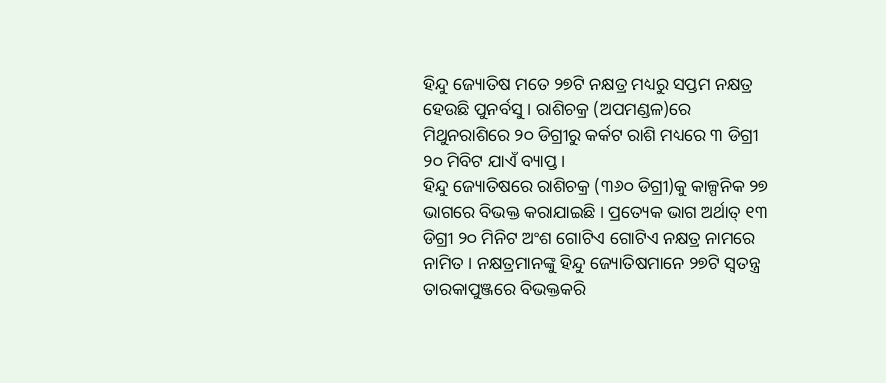ହିନ୍ଦୁ ଜ୍ୟୋତିଷ ମତେ ୨୭ଟି ନକ୍ଷତ୍ର ମଧ୍ୟରୁ ସପ୍ତମ ନକ୍ଷତ୍ର ହେଉଛି ପୁନର୍ବସୁ । ରାଶିଚକ୍ର (ଅପମଣ୍ଡଳ)ରେ ମିଥୁନରାଶିରେ ୨୦ ଡିଗ୍ରୀରୁ କର୍କଟ ରାଶି ମଧ୍ୟରେ ୩ ଡିଗ୍ରୀ ୨୦ ମିବିଟ ଯାଏଁ ବ୍ୟାପ୍ତ ।
ହିନ୍ଦୁ ଜ୍ୟୋତିଷରେ ରାଶିଚକ୍ର (୩୬୦ ଡିଗ୍ରୀ)କୁ କାଳ୍ପନିକ ୨୭ ଭାଗରେ ବିଭକ୍ତ କରାଯାଇଛି । ପ୍ରତ୍ୟେକ ଭାଗ ଅର୍ଥାତ୍ ୧୩ ଡିଗ୍ରୀ ୨୦ ମିନିଟ ଅଂଶ ଗୋଟିଏ ଗୋଟିଏ ନକ୍ଷତ୍ର ନାମରେ ନାମିତ । ନକ୍ଷତ୍ରମାନଙ୍କୁ ହିନ୍ଦୁ ଜ୍ୟୋତିଷମାନେ ୨୭ଟି ସ୍ୱତନ୍ତ୍ର ତାରକାପୁଞ୍ଜରେ ବିଭକ୍ତକରି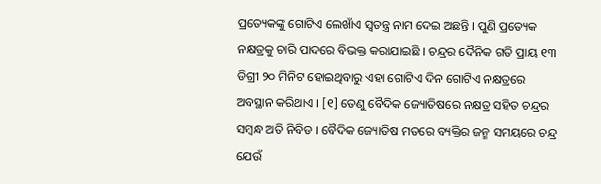ପ୍ରତ୍ୟେକଙ୍କୁ ଗୋଟିଏ ଲେଖାଁଏ ସ୍ୱତନ୍ତ୍ର ନାମ ଦେଇ ଅଛନ୍ତି । ପୁଣି ପ୍ରତ୍ୟେକ ନକ୍ଷତ୍ରକୁ ଚାରି ପାଦରେ ବିଭକ୍ତ କରାଯାଇଛି । ଚନ୍ଦ୍ରର ଦୈନିକ ଗତି ପ୍ରାୟ ୧୩ ଡିଗ୍ରୀ ୨୦ ମିନିଟ ହୋଇଥିବାରୁ ଏହା ଗୋଟିଏ ଦିନ ଗୋଟିଏ ନକ୍ଷତ୍ରରେ ଅବସ୍ଥାନ କରିଥାଏ । [୧] ତେଣୁ ବୈଦିକ ଜ୍ୟୋତିଷରେ ନକ୍ଷତ୍ର ସହିତ ଚନ୍ଦ୍ରର ସମ୍ବନ୍ଧ ଅତି ନିବିଡ । ବୈଦିକ ଜ୍ୟୋତିଷ ମତରେ ବ୍ୟକ୍ତିର ଜନ୍ମ ସମୟରେ ଚନ୍ଦ୍ର ଯେଉଁ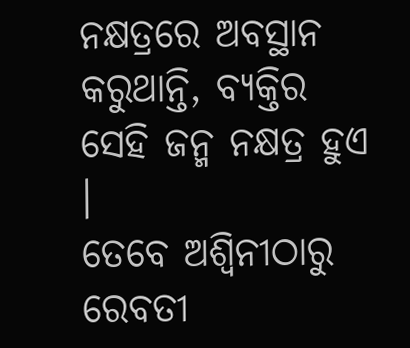ନକ୍ଷତ୍ରରେ ଅବସ୍ଥାନ କରୁଥାନ୍ତି, ବ୍ୟକ୍ତିର ସେହି ଜନ୍ମ ନକ୍ଷତ୍ର ହୁଏ ।
ତେବେ ଅଶ୍ୱିନୀଠାରୁ ରେବତୀ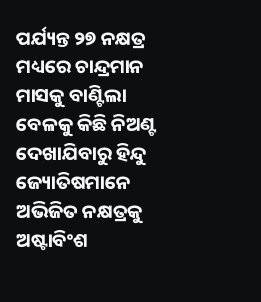ପର୍ଯ୍ୟନ୍ତ ୨୭ ନକ୍ଷତ୍ର ମଧ୍ୟରେ ଚାନ୍ଦ୍ରମାନ ମାସକୁ ବାଣ୍ଟିଲା ବେଳକୁ କିଛି ନିଅଣ୍ଟ ଦେଖାଯିବାରୁ ହିନ୍ଦୁ ଜ୍ୟୋତିଷମାନେ ଅଭିଜିତ ନକ୍ଷତ୍ରକୁ ଅଷ୍ଟାବିଂଶ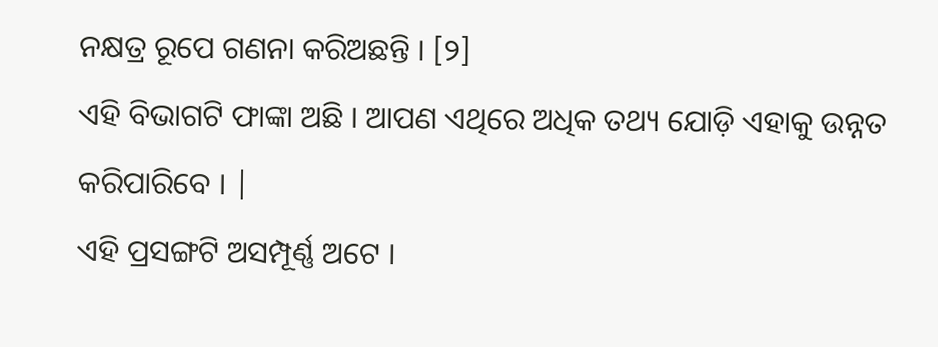ନକ୍ଷତ୍ର ରୂପେ ଗଣନା କରିଅଛନ୍ତି । [୨]
ଏହି ବିଭାଗଟି ଫାଙ୍କା ଅଛି । ଆପଣ ଏଥିରେ ଅଧିକ ତଥ୍ୟ ଯୋଡ଼ି ଏହାକୁ ଉନ୍ନତ କରିପାରିବେ । |
ଏହି ପ୍ରସଙ୍ଗଟି ଅସମ୍ପୂର୍ଣ୍ଣ ଅଟେ ।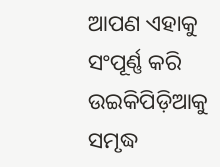ଆପଣ ଏହାକୁ ସଂପୂର୍ଣ୍ଣ କରି ଉଇକିପିଡ଼ିଆକୁ ସମୃଦ୍ଧ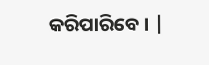କରିପାରିବେ । |